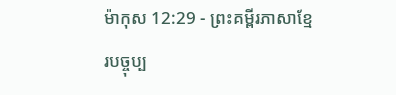ម៉ាកុស 12:29 - ព្រះគម្ពីរភាសាខ្មែរបច្ចុប្ប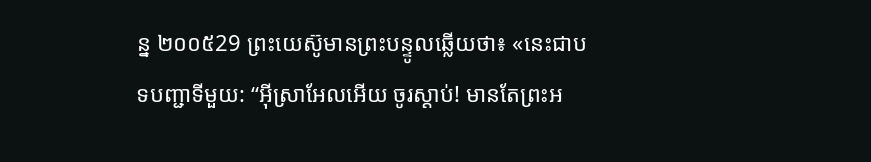ន្ន ២០០៥29 ព្រះយេស៊ូមានព្រះបន្ទូលឆ្លើយថា៖ «នេះជាបទបញ្ជាទីមួយ: “អ៊ីស្រាអែលអើយ ចូរស្ដាប់! មានតែព្រះអ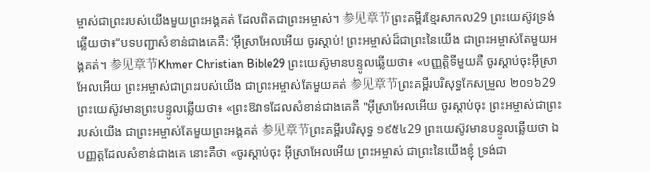ម្ចាស់ជាព្រះរបស់យើងមួយព្រះអង្គគត់ ដែលពិតជាព្រះអម្ចាស់។ 参见章节ព្រះគម្ពីរខ្មែរសាកល29 ព្រះយេស៊ូវទ្រង់ឆ្លើយថា៖“បទបញ្ជាសំខាន់ជាងគេគឺ: ‘អ៊ីស្រាអែលអើយ ចូរស្ដាប់! ព្រះអម្ចាស់ដ៏ជាព្រះនៃយើង ជាព្រះអម្ចាស់តែមួយអង្គគត់។ 参见章节Khmer Christian Bible29 ព្រះយេស៊ូមានបន្ទូលឆ្លើយថា៖ «បញ្ញត្ដិទីមួយគឺ ចូរស្ដាប់ចុះអ៊ីស្រាអែលអើយ ព្រះអម្ចាស់ជាព្រះរបស់យើង ជាព្រះអម្ចាស់តែមួយគត់ 参见章节ព្រះគម្ពីរបរិសុទ្ធកែសម្រួល ២០១៦29 ព្រះយេស៊ូវមានព្រះបន្ទូលឆ្លើយថា៖ «ព្រះឱវាទដែលសំខាន់ជាងគេគឺ "អ៊ីស្រាអែលអើយ ចូរស្តាប់ចុះ ព្រះអម្ចាស់ជាព្រះរបស់យើង ជាព្រះអម្ចាស់តែមួយព្រះអង្គគត់ 参见章节ព្រះគម្ពីរបរិសុទ្ធ ១៩៥៤29 ព្រះយេស៊ូវមានបន្ទូលឆ្លើយថា ឯបញ្ញត្តដែលសំខាន់ជាងគេ នោះគឺថា «ចូរស្តាប់ចុះ អ៊ីស្រាអែលអើយ ព្រះអម្ចាស់ ជាព្រះនៃយើងខ្ញុំ ទ្រង់ជា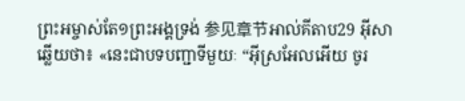ព្រះអម្ចាស់តែ១ព្រះអង្គទ្រង់ 参见章节អាល់គីតាប29 អ៊ីសាឆ្លើយថា៖ «នេះជាបទបញ្ជាទីមួយៈ “អ៊ីស្រអែលអើយ ចូរ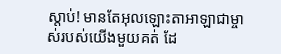ស្ដាប់! មានតែអុលឡោះតាអាឡាជាម្ចាស់របស់យើងមួយគត់ ដែ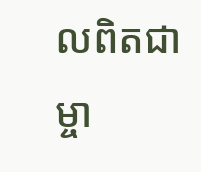លពិតជាម្ចា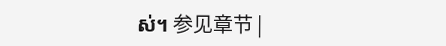ស់។ 参见章节 |